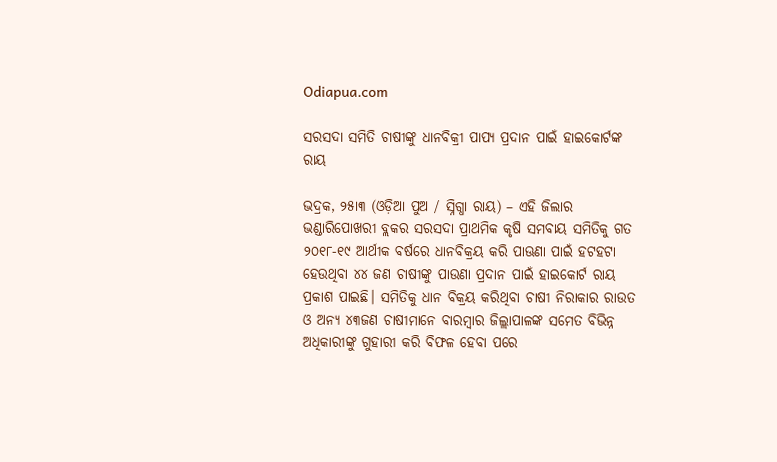Odiapua.com

ସରସଦା ସମିତି ଚାଷୀଙ୍କୁ ଧାନବିକ୍ରୀ ପାପ୍ୟ ପ୍ରଦାନ ପାଇଁ ହାଇକୋର୍ଟଙ୍କ ରାୟ

ଭଦ୍ରକ, ୨୫ା୩ (ଓଡ଼ିଆ ପୁଅ / ସ୍ନିଗ୍ଧା ରାୟ) – ଏହି ଜିଲାର ଭଣ୍ଡାରିପୋଖରୀ ବ୍ଲକର ସରସଦା ପ୍ରାଥମିକ କୃଷି ସମବାୟ ସମିତିକୁ ଗତ ୨୦୧୮-୧୯ ଆର୍ଥୀକ ବର୍ଷରେ ଧାନବିକ୍ରୟ କରି ପାଊଣା ପାଇଁ ହଟହଟା ହେଉଥିବା ୪୪ ଜଣ ଚାଷୀଙ୍କୁ ପାଉଣା ପ୍ରଦାନ ପାଇଁ ହାଇକୋର୍ଟ ରାୟ ପ୍ରକାଶ ପାଇଛି। ସମିତିକୁ ଧାନ ବିକ୍ରୟ କରିଥିବା ଚାଷୀ ନିରାକାର ରାଉତ ଓ ଅନ୍ୟ ୪୩ଜଣ ଚାଷୀମାନେ ବାରମ୍ବାର ଜିଲ୍ଲାପାଳଙ୍କ ସମେତ ବିଭିନ୍ନ ଅଧିକାରୀଙ୍କୁ ଗୁହାରୀ କରି ବିଫଳ ହେବା ପରେ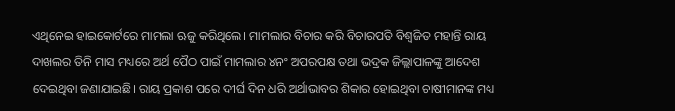ଏଥିନେଇ ହାଇକୋର୍ଟରେ ମାମଲା ଋଜୁ କରିଥିଲେ। ମାମଲାର ବିଚାର କରି ବିଚାରପତି ବିଶ୍ୱଜିତ ମହାନ୍ତି ରାୟ ଦାଖଲର ତିନି ମାସ ମଧ୍ୟରେ ଅର୍ଥ ପୈଠ ପାଇଁ ମାମଲାର ୪ନଂ ଅପରପକ୍ଷ ତଥା ଭଦ୍ରକ ଜିଲ୍ଲାପାଳଙ୍କୁ ଆଦେଶ ଦେଇଥିବା ଜଣାଯାଇଛି। ରାୟ ପ୍ରକାଶ ପରେ ଦୀର୍ଘ ଦିନ ଧରି ଅର୍ଥାଭାବର ଶିକାର ହୋଇଥିବା ଚାଷୀମାନଙ୍କ ମଧ୍ୟ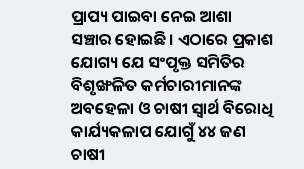ପ୍ରାପ୍ୟ ପାଇବା ନେଇ ଆଶା ସଞ୍ଚାର ହୋଇଛି। ଏଠାରେ ପ୍ରକାଶ ଯୋଗ୍ୟ ଯେ ସଂପୃକ୍ତ ସମିତିର ବିଶୃଙ୍ଖଳିତ କର୍ମଚାରୀମାନଙ୍କ ଅବହେଳା ଓ ଚାଷୀ ସ୍ୱାର୍ଥ ବିରୋଧି କାର୍ଯ୍ୟକଳାପ ଯୋଗୁଁ ୪୪ ଜଣ ଚାଷୀ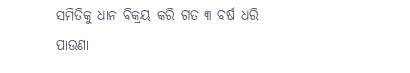ସମିତିକୁ ଧାନ ବିକ୍ରୟ କରି ଗତ ୩ ବର୍ଷ ଧରି ପାଉଣା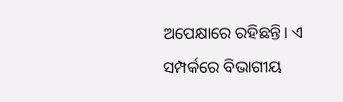ଅପେକ୍ଷାରେ ରହିଛନ୍ତି। ଏ ସମ୍ପର୍କରେ ବିଭାଗୀୟ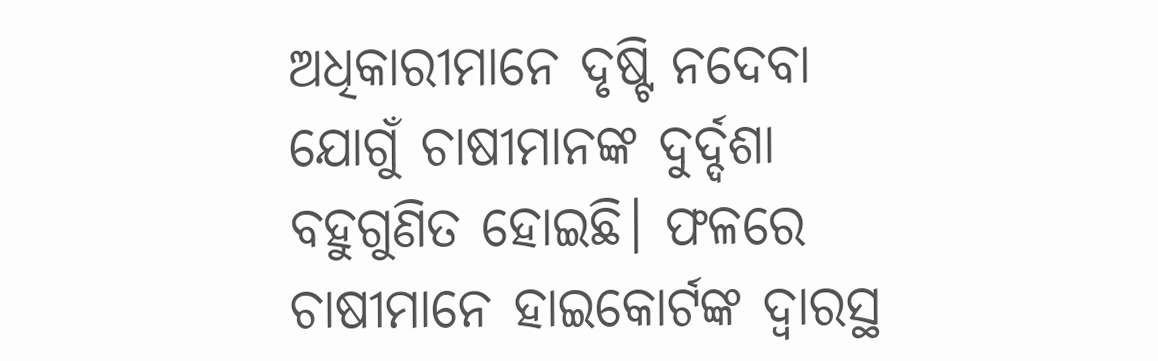ଅଧିକାରୀମାନେ ଦୃଷ୍ଟି ନଦେବା ଯୋଗୁଁ ଚାଷୀମାନଙ୍କ ଦୁର୍ଦ୍ଦଶା ବହୁଗୁଣିତ ହୋଇଛି। ଫଳରେ ଚାଷୀମାନେ ହାଇକୋର୍ଟଙ୍କ ଦ୍ୱାରସ୍ଥ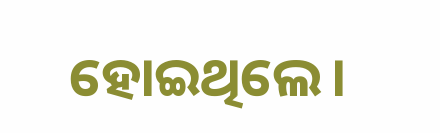ହୋଇଥିଲେ।